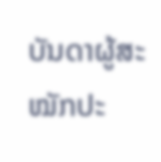ບັນດາຜູ້ສະໝັກປະ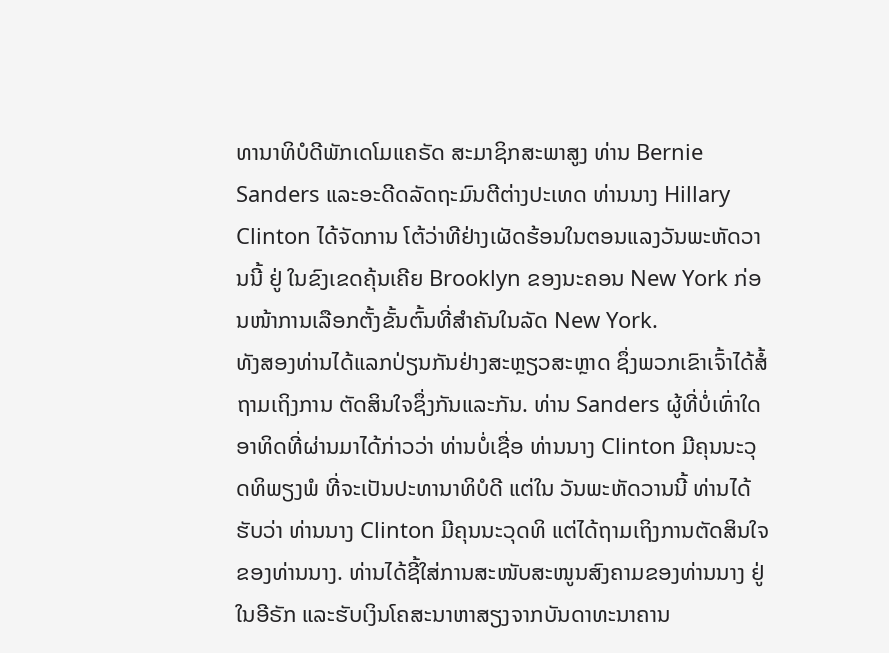ທານາທິບໍດີພັກເດໂມແຄຣັດ ສະມາຊິກສະພາສູງ ທ່ານ Bernie Sanders ແລະອະດີດລັດຖະມົນຕີຕ່າງປະເທດ ທ່ານນາງ Hillary Clinton ໄດ້ຈັດການ ໂຕ້ວ່າທີຢ່າງເຜັດຮ້ອນໃນຕອນແລງວັນພະຫັດວານນີ້ ຢູ່ ໃນຂົງເຂດຄຸ້ນເຄີຍ Brooklyn ຂອງນະຄອນ New York ກ່ອນໜ້າການເລືອກຕັ້ງຂັ້ນຕົ້ນທີ່ສຳຄັນໃນລັດ New York.
ທັງສອງທ່ານໄດ້ແລກປ່ຽນກັນຢ່າງສະຫຼຽວສະຫຼາດ ຊຶ່ງພວກເຂົາເຈົ້າໄດ້ສໍ້ຖາມເຖິງການ ຕັດສິນໃຈຊຶ່ງກັນແລະກັນ. ທ່ານ Sanders ຜູ້ທີ່ບໍ່ເທົ່າໃດອາທິດທີ່ຜ່ານມາໄດ້ກ່າວວ່າ ທ່ານບໍ່ເຊື່ອ ທ່ານນາງ Clinton ມີຄຸນນະວຸດທິພຽງພໍ ທີ່ຈະເປັນປະທານາທິບໍດີ ແຕ່ໃນ ວັນພະຫັດວານນີ້ ທ່ານໄດ້ຮັບວ່າ ທ່ານນາງ Clinton ມີຄຸນນະວຸດທິ ແຕ່ໄດ້ຖາມເຖິງການຕັດສິນໃຈຂອງທ່ານນາງ. ທ່ານໄດ້ຊີ້ໃສ່ການສະໜັບສະໜູນສົງຄາມຂອງທ່ານນາງ ຢູ່ໃນອີຣັກ ແລະຮັບເງິນໂຄສະນາຫາສຽງຈາກບັນດາທະນາຄານ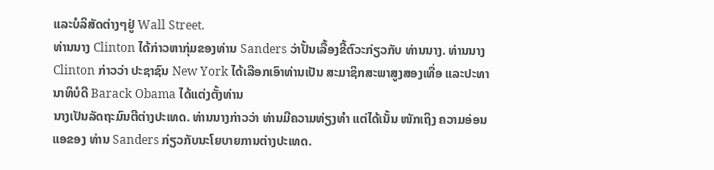ແລະບໍລິສັດຕ່າງໆຢູ່ Wall Street.
ທ່ານນາງ Clinton ໄດ້ກ່າວຫາກຸ່ມຂອງທ່ານ Sanders ວ່າປັ້ນເລື້ອງຂີ້ຕົວະກ່ຽວກັບ ທ່ານນາງ. ທ່ານນາງ Clinton ກ່າວວ່າ ປະຊາຊົນ New York ໄດ້ເລືອກເອົາທ່ານເປັນ ສະມາຊິກສະພາສູງສອງເທື່ອ ແລະປະທານາທິບໍດີ Barack Obama ໄດ້ແຕ່ງຕັ້ງທ່ານ
ນາງເປັນລັດຖະມົນຕີຕ່າງປະເທດ. ທ່ານນາງກ່າວວ່າ ທ່ານມີຄວາມທ່ຽງທຳ ແຕ່ໄດ້ເນັ້ນ ໜັກເຖິງ ຄວາມອ່ອນແອຂອງ ທ່ານ Sanders ກ່ຽວກັບນະໂຍບາຍການຕ່າງປະເທດ.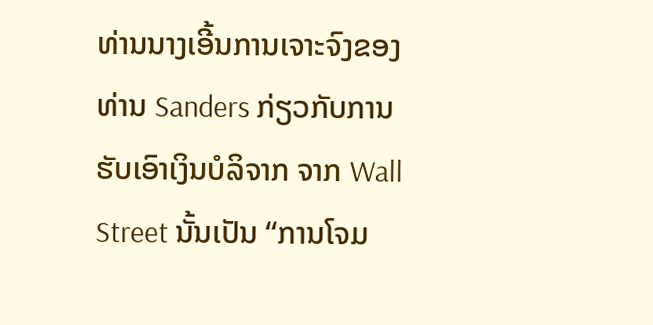ທ່ານນາງເອີ້ນການເຈາະຈົງຂອງທ່ານ Sanders ກ່ຽວກັບການຮັບເອົາເງິນບໍລິຈາກ ຈາກ Wall Street ນັ້ນເປັນ “ການໂຈມ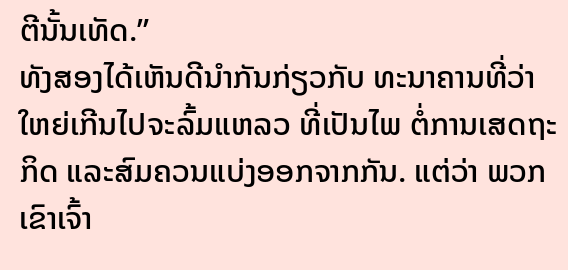ຕີນັ້ນເທັດ.”
ທັງສອງໄດ້ເຫັນດີນຳກັນກ່ຽວກັບ ທະນາຄານທີ່ວ່າໃຫຍ່ເກີນໄປຈະລົ້ມແຫລວ ທີ່ເປັນໄພ ຕໍ່ການເສດຖະກິດ ແລະສົມຄວນແບ່ງອອກຈາກກັນ. ແຕ່ວ່າ ພວກເຂົາເຈົ້າ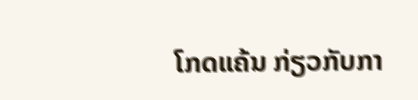ໂກດແຄ້ນ ກ່ຽວກັບກາ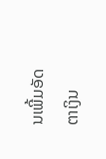ນເພີ້ມອັດຕາເງິນ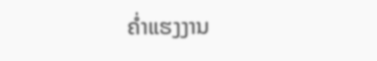ຄໍ່າແຮງງານ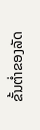ຂັ້ນຕ່ຳຂອງລັດ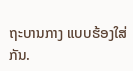ຖະບານກາງ ແບບຮ້ອງໃສ່ກັນ.